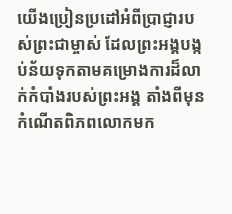យើងប្រៀនប្រដៅអំពីប្រាជ្ញារបស់ព្រះជាម្ចាស់ ដែលព្រះអង្គបង្កប់ន័យទុកតាមគម្រោងការដ៏លាក់កំបាំងរបស់ព្រះអង្គ តាំងពីមុនកំណើតពិភពលោកមក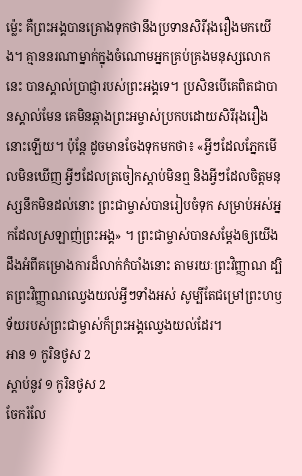ម៉្លេះ គឺព្រះអង្គបានគ្រោងទុកថានឹងប្រទានសិរីរុងរឿងមកយើង។ គ្មាននរណាម្នាក់ក្នុងចំណោមអ្នកគ្រប់គ្រងមនុស្សលោកនេះ បានស្គាល់ប្រាជ្ញារបស់ព្រះអង្គទេ។ ប្រសិនបើគេពិតជាបានស្គាល់មែន គេមិនឆ្កាងព្រះអម្ចាស់ប្រកបដោយសិរីរុងរឿងនោះឡើយ។ ប៉ុន្តែ ដូចមានចែងទុកមកថា៖ «អ្វីៗដែលភ្នែកមើលមិនឃើញ អ្វីៗដែលត្រចៀកស្ដាប់មិនឮ និងអ្វីៗដែលចិត្តមនុស្សនឹកមិនដល់នោះ ព្រះជាម្ចាស់បានរៀបចំទុក សម្រាប់អស់អ្នកដែលស្រឡាញ់ព្រះអង្គ» ។ ព្រះជាម្ចាស់បានសម្តែងឲ្យយើងដឹងអំពីគម្រោងការដ៏លាក់កំបាំងនោះ តាមរយៈព្រះវិញ្ញាណ ដ្បិតព្រះវិញ្ញាណឈ្វេងយល់អ្វីៗទាំងអស់ សូម្បីតែជម្រៅព្រះហឫទ័យរបស់ព្រះជាម្ចាស់ក៏ព្រះអង្គឈ្វេងយល់ដែរ។
អាន ១ កូរិនថូស 2
ស្ដាប់នូវ ១ កូរិនថូស 2
ចែករំលែ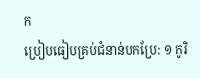ក
ប្រៀបធៀបគ្រប់ជំនាន់បកប្រែ: ១ កូរិ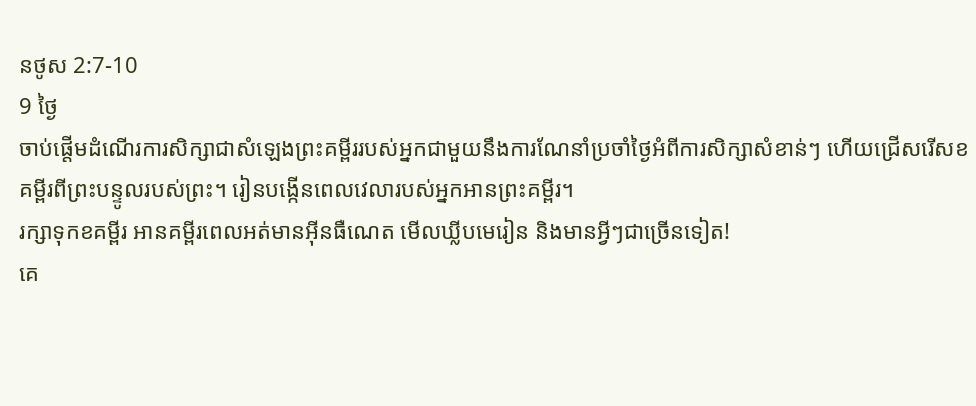នថូស 2:7-10
9 ថ្ងៃ
ចាប់ផ្តើមដំណើរការសិក្សាជាសំឡេងព្រះគម្ពីររបស់អ្នកជាមួយនឹងការណែនាំប្រចាំថ្ងៃអំពីការសិក្សាសំខាន់ៗ ហើយជ្រើសរើសខគម្ពីរពីព្រះបន្ទូលរបស់ព្រះ។ រៀនបង្កើនពេលវេលារបស់អ្នកអានព្រះគម្ពីរ។
រក្សាទុកខគម្ពីរ អានគម្ពីរពេលអត់មានអ៊ីនធឺណេត មើលឃ្លីបមេរៀន និងមានអ្វីៗជាច្រើនទៀត!
គេ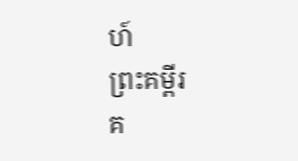ហ៍
ព្រះគម្ពីរ
គ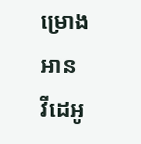ម្រោងអាន
វីដេអូ